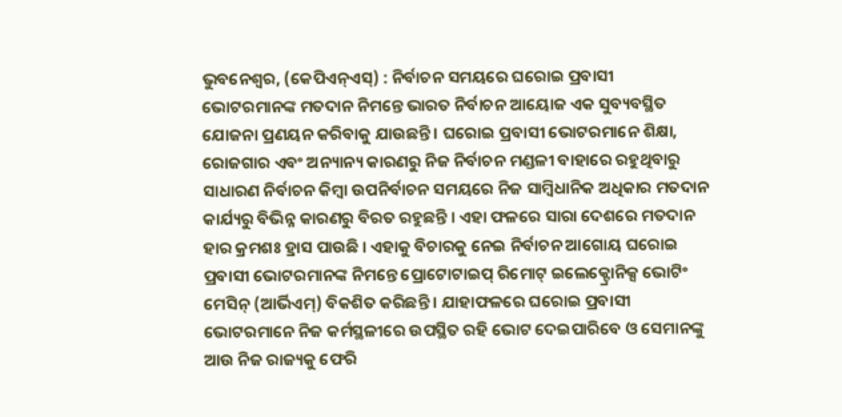ଭୁବନେଶ୍ୱର, (କେପିଏନ୍ଏସ୍) : ନିର୍ବାଚନ ସମୟରେ ଘରୋଇ ପ୍ରବାସୀ ଭୋଟରମାନଙ୍କ ମତଦାନ ନିମନ୍ତେ ଭାରତ ନିର୍ବାଚନ ଆୟୋଜ ଏକ ସୁବ୍ୟବସ୍ଥିତ ଯୋଜନା ପ୍ରଣୟନ କରିବାକୁ ଯାଉଛନ୍ତି । ଘରୋଇ ପ୍ରବାସୀ ଭୋଟରମାନେ ଶିକ୍ଷା, ରୋଜଗାର ଏବଂ ଅନ୍ୟାନ୍ୟ କାରଣରୁ ନିଜ ନିର୍ବାଚନ ମଣ୍ଡଳୀ ବାହାରେ ରହୁଥିବାରୁ ସାଧାରଣ ନିର୍ବାଚନ କିମ୍ବା ଉପନିର୍ବାଚନ ସମୟରେ ନିଜ ସାମ୍ବିଧାନିକ ଅଧିକାର ମତଦାନ କାର୍ଯ୍ୟରୁ ବିଭିନ୍ନ କାରଣରୁ ବିରତ ରହୁଛନ୍ତି । ଏହା ଫଳରେ ସାରା ଦେଶରେ ମତଦାନ ହାର କ୍ରମଶଃ ହ୍ରାସ ପାଉଛି । ଏହାକୁ ବିଚାରକୁ ନେଇ ନିର୍ବାଚନ ଆଗୋୟ ଘରୋଇ ପ୍ରବାସୀ ଭୋଟରମାନଙ୍କ ନିମନ୍ତେ ପ୍ରୋଟୋଟାଇପ୍ ରିମୋଟ୍ ଇଲେକ୍ଟ୍ରୋନିକ୍ସ ଭୋଟିଂ ମେସିନ୍ (ଆର୍ଭିଏମ୍) ବିକଶିତ କରିଛନ୍ତି । ଯାହାଫଳରେ ଘରୋଇ ପ୍ରବାସୀ ଭୋଟରମାନେ ନିଜ କର୍ମସ୍ଥଳୀରେ ଉପସ୍ଥିତ ରହି ଭୋଟ ଦେଇପାରିବେ ଓ ସେମାନଙ୍କୁ ଆଉ ନିଜ ରାଜ୍ୟକୁ ଫେରି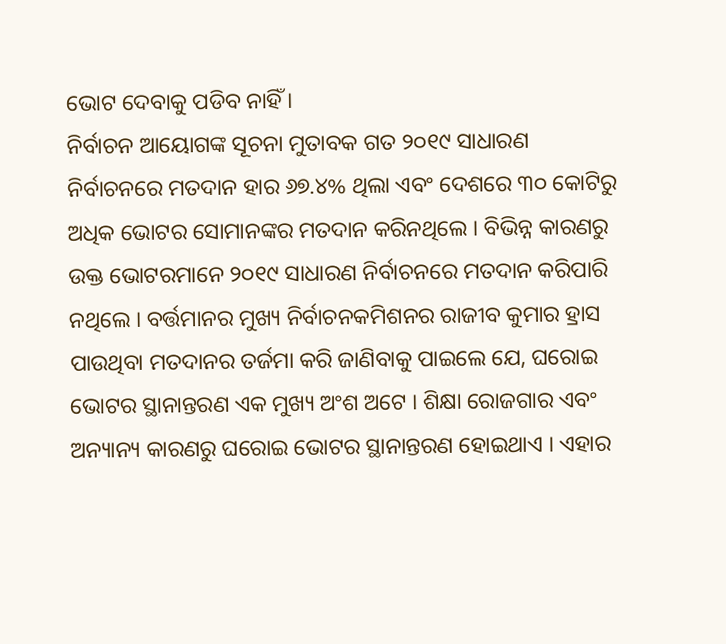ଭୋଟ ଦେବାକୁ ପଡିବ ନାହିଁ ।
ନିର୍ବାଚନ ଆୟୋଗଙ୍କ ସୂଚନା ମୁତାବକ ଗତ ୨୦୧୯ ସାଧାରଣ ନିର୍ବାଚନରେ ମତଦାନ ହାର ୬୭.୪% ଥିଲା ଏବଂ ଦେଶରେ ୩୦ କୋଟିରୁ ଅଧିକ ଭୋଟର ସୋମାନଙ୍କର ମତଦାନ କରିନଥିଲେ । ବିଭିନ୍ନ କାରଣରୁ ଉକ୍ତ ଭୋଟରମାନେ ୨୦୧୯ ସାଧାରଣ ନିର୍ବାଚନରେ ମତଦାନ କରିପାରି ନଥିଲେ । ବର୍ତ୍ତମାନର ମୁଖ୍ୟ ନିର୍ବାଚନକମିଶନର ରାଜୀବ କୁମାର ହ୍ରାସ ପାଉଥିବା ମତଦାନର ତର୍ଜମା କରି ଜାଣିବାକୁ ପାଇଲେ ଯେ, ଘରୋଇ ଭୋଟର ସ୍ଥାନାନ୍ତରଣ ଏକ ମୁଖ୍ୟ ଅଂଶ ଅଟେ । ଶିକ୍ଷା ରୋଜଗାର ଏବଂ ଅନ୍ୟାନ୍ୟ କାରଣରୁ ଘରୋଇ ଭୋଟର ସ୍ଥାନାନ୍ତରଣ ହୋଇଥାଏ । ଏହାର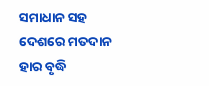ସମାଧାନ ସହ ଦେଶରେ ମତଦାନ ହାର ବୃଦ୍ଧି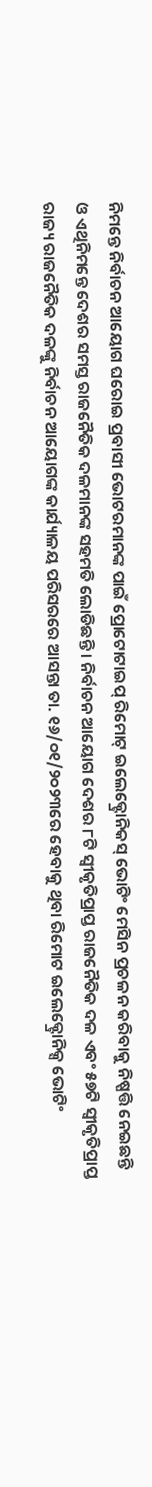ନିମନ୍ତେ ନିର୍ବାଚନ ଆୟୋଗ ଘରୋଇ ପ୍ରବାସୀ ଭୋଟରମାନଙ୍କ ପାଇଁ ପ୍ରୋଟୋଟାଇପ୍ ରିମୋଟ୍ ଇଲେକ୍ଟ୍ରୋନିକସ୍ ଭୋଟିଂ ମେସିନ ପ୍ରଚଳନ କରିବାକୁ ନିଷ୍ପତ୍ତି ନେଇଛନ୍ତି ଓ ଏଥିନିମନ୍ତେ ଦେଶର ସମସ୍ତ ରାଜନୈତିକ ଦଳମାନଙ୍କ ସହମତି ଲୋଡିଛନ୍ତି । ନିର୍ବାଚନ ଆୟୋଗ ଦେଶର ୮ଟି ସ୍ୱୀକୃତିପ୍ରାପ୍ତ ରାଜନୈତିକ ଦଳ ଏବଂ ୫୭ଟି ସ୍ୱୀକୃତିପ୍ରାପ୍ତ ରାଜ୍ୟ ରାଜନୈତିକ ଦଳଙ୍କୁ ନିର୍ବାଚନ ଆୟୋଗଙ୍କ କାର୍ଯ୍ୟାଳୟ ପରିସରରେ ଆସନ୍ତା ତା. ୧୬/୦୧/୨୦୨୩ରେ ହେବାକୁ ଥିବା ରିମୋଟ ଇଲେକ୍ଟ୍ରୋନିକ୍ସ ଭୋଟିଂ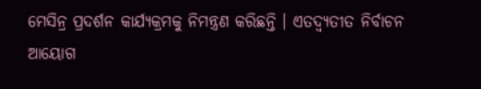ମେସିନ୍ର ପ୍ରଦର୍ଶନ କାର୍ଯ୍ୟକ୍ରମକୁ ନିମନ୍ତ୍ରଣ କରିଛନ୍ତି । ଏତଦ୍ବ୍ୟତୀତ ନିର୍ବାଚନ ଆୟୋଗ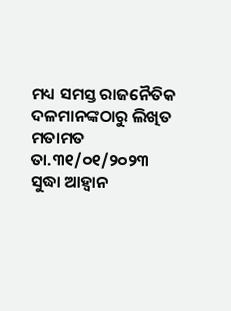ମଧ୍ୟ ସମସ୍ତ ରାଜନୈତିକ ଦଳମାନଙ୍କଠାରୁ ଲିଖିତ ମତାମତ ତା.୩୧/୦୧/୨୦୨୩ ସୁଦ୍ଧା ଆହ୍ୱାନ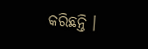କରିଛନ୍ତି ।